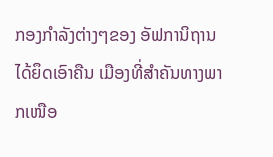ກອງກຳລັງຕ່າງໆຂອງ ອັຟການິຖານ ໄດ້ຍຶດເອົາຄືນ ເມືອງທີ່ສຳຄັນທາງພາກເໜືອ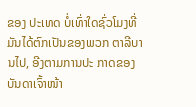ຂອງ ປະເທດ ບໍ່ເທົ່າໃດຊົ່ວໂມງທີ່ມັນໄດ້ຕົກເປັນຂອງພວກ ຕາລີບານໄປ, ອີງຕາມການປະ ກາດຂອງບັນດາເຈົ້າໜ້າ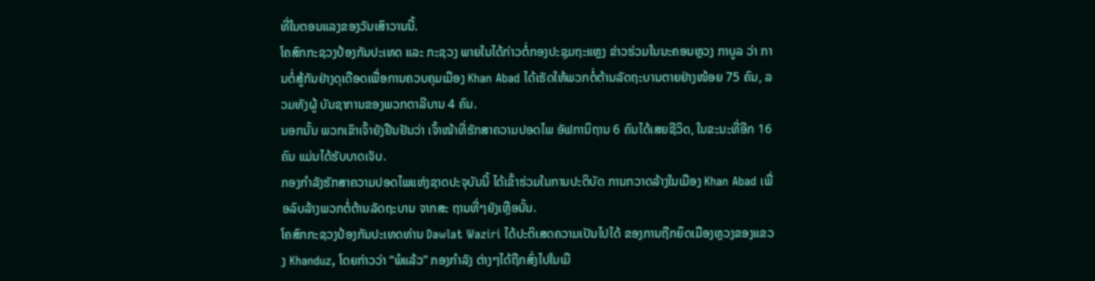ທີ່ໃນຕອນແລງຂອງວັນເສົາວານນີ້.
ໂຄສົກກະຊວງປ້ອງກັນປະເທດ ແລະ ກະຊວງ ພາຍໃນໄດ້ກ່າວຕໍ່ກອງປະຊຸມຖະແຫຼງ ຂ່າວຮ່ວມໃນນະຄອນຫຼວງ ກາບູລ ວ່າ ການຕໍ່ສູ້ກັນຢ່າງດຸເດືອດເພື່ອການຄວບຄຸມເມືອງ Khan Abad ໄດ້ເຮັດໃຫ້ພວກຕໍ່ຕ້ານລັດຖະບານຕາຍຢ່າງໜ້ອຍ 75 ຄົນ, ລວມທັງຜູ້ ບັນຊາການຂອງພວກຕາລີບານ 4 ຄົນ.
ນອກນັ້ນ ພວກເຂົາເຈົ້າຍັງຢືນຢັນວ່າ ເຈົ້າໜ້າທີ່ຮັກສາຄວາມປອດໄພ ອັຟການິຖານ 6 ຄົນໄດ້ເສຍຊີວິດ, ໃນຂະນະທີ່ອີກ 16 ຄົນ ແມ່ນໄດ້ຮັບບາດເຈັບ.
ກອງກຳລັງຮັກສາຄວາມປອດໄພແຫ່ງຊາດປະຈຸບັນນີ້ ໄດ້ເຂົ້າຮ່ວມໃນການປະຕິບັດ ການກວາດລ້າງໃນເມືອງ Khan Abad ເພື່ອລົບລ້າງພວກຕໍ່ຕ້ານລັດຖະບານ ຈາກສະ ຖານທີ່ໆຍັງເຫຼືອນັ້ນ.
ໂຄສົກກະຊວງປ້ອງກັນປະເທດທ່ານ Dawlat Waziri ໄດ້ປະຕິເສດຄວາມເປັນໄປໄດ້ ຂອງການຖືກຍຶດເມືອງຫຼວງຂອງແຂວງ Khanduz, ໂດຍກ່າວວ່າ “ພໍແລ້ວ” ກອງກຳລັງ ຕ່າງໆໄດ້ຖືກສົ່ງໄປໃນເມື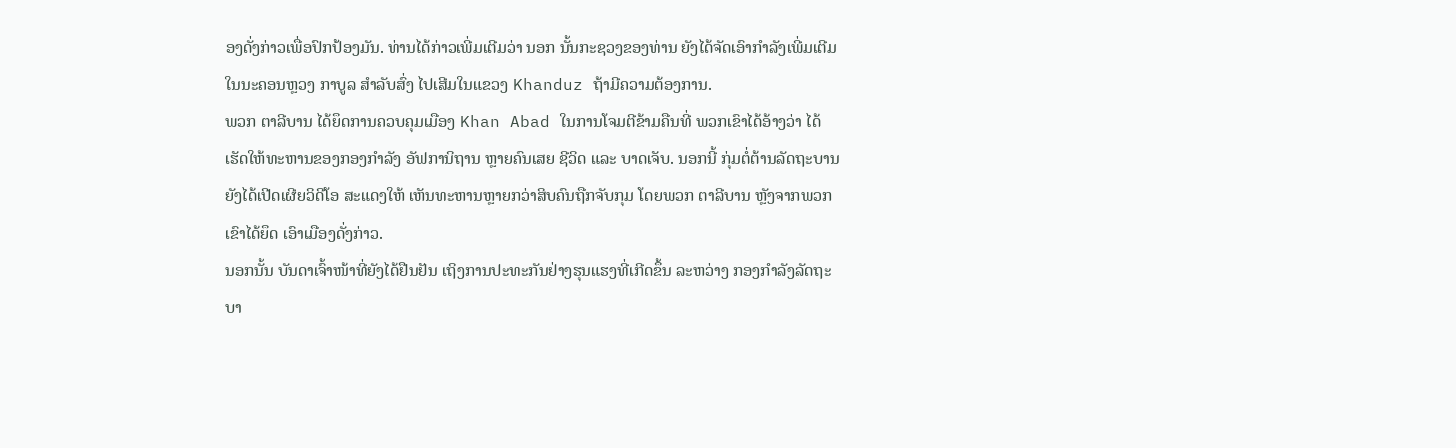ອງດັ່ງກ່າວເພື່ອປົກປ້ອງມັນ. ທ່ານໄດ້ກ່າວເພີ່ມເຕີມວ່າ ນອກ ນັ້ນກະຊວງຂອງທ່ານ ຍັງໄດ້ຈັດເອົາກຳລັງເພີ່ມເຕີມໃນນະຄອນຫຼວງ ກາບູລ ສຳລັບສົ່ງ ໄປເສີມໃນແຂວງ Khanduz ຖ້າມີຄວາມຕ້ອງການ.
ພວກ ຕາລີບານ ໄດ້ຍຶດການຄວບຄຸມເມືອງ Khan Abad ໃນການໂຈມຕີຂ້າມຄືນທີ່ ພວກເຂົາໄດ້ອ້າງວ່າ ໄດ້ເຮັດໃຫ້ທະຫານຂອງກອງກຳລັງ ອັຟການິຖານ ຫຼາຍຄົນເສຍ ຊີວິດ ແລະ ບາດເຈັບ. ນອກນີ້ ກຸ່ມຕໍ່ຕ້ານລັດຖະບານ ຍັງໄດ້ເປີດເຜີຍວິດີໂອ ສະແດງໃຫ້ ເຫັນທະຫານຫຼາຍກວ່າສິບຄົນຖືກຈັບກຸມ ໂດຍພວກ ຕາລີບານ ຫຼັງຈາກພວກເຂົາໄດ້ຍຶດ ເອົາເມືອງດັ່ງກ່າວ.
ນອກນັ້ນ ບັນດາເຈົ້າໜ້າທີ່ຍັງໄດ້ຢືນຢັນ ເຖິງການປະທະກັນຢ່າງຮຸນແຮງທີ່ເກີດຂຶ້ນ ລະຫວ່າງ ກອງກຳລັງລັດຖະບາ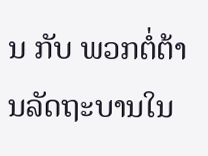ນ ກັບ ພວກຕໍ່ຕ້ານລັດຖະບານໃນ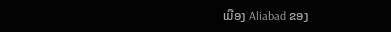ເມືອງ Aliabad ຂອງ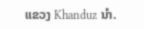ແຂວງ Khanduz ນຳ.